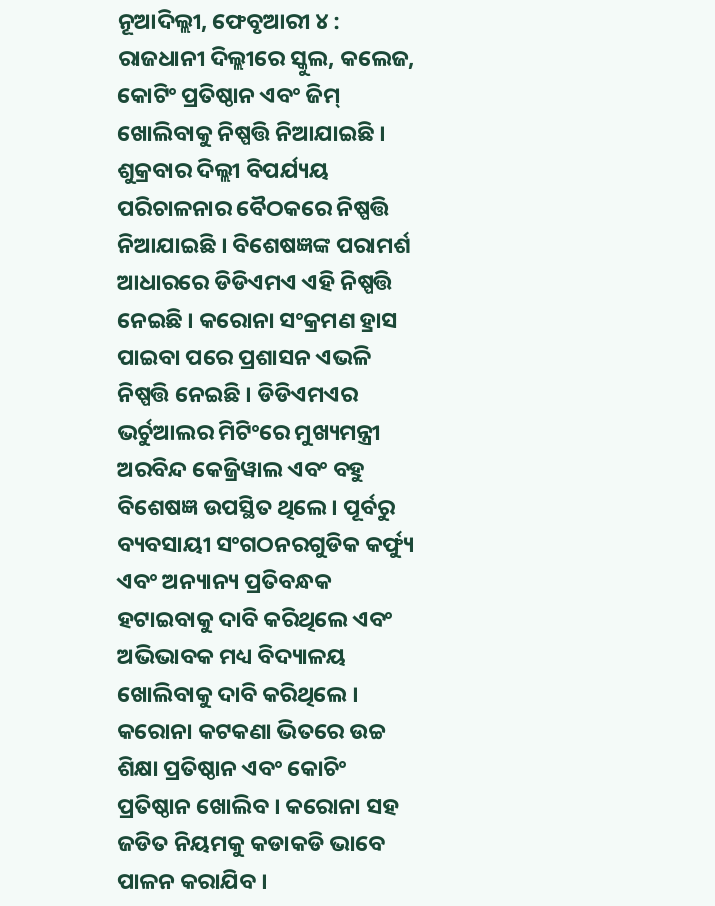ନୂଆଦିଲ୍ଲୀ, ଫେବୃଆରୀ ୪ : ରାଜଧାନୀ ଦିଲ୍ଲୀରେ ସ୍କୁଲ, କଲେଜ, କୋଟିଂ ପ୍ରତିଷ୍ଠାନ ଏବଂ ଜିମ୍ ଖୋଲିବାକୁ ନିଷ୍ପତ୍ତି ନିଆଯାଇଛି । ଶୁକ୍ରବାର ଦିଲ୍ଲୀ ବିପର୍ଯ୍ୟୟ ପରିଚାଳନାର ବୈଠକରେ ନିଷ୍ପତ୍ତି ନିଆଯାଇଛି । ବିଶେଷଜ୍ଞଙ୍କ ପରାମର୍ଶ ଆଧାରରେ ଡିଡିଏମଏ ଏହି ନିଷ୍ପତ୍ତି ନେଇଛି । କରୋନା ସଂକ୍ରମଣ ହ୍ରାସ ପାଇବା ପରେ ପ୍ରଶାସନ ଏଭଳି ନିଷ୍ପତ୍ତି ନେଇଛି । ଡିଡିଏମଏର ଭର୍ଚୁଆଲର ମିଟିଂରେ ମୁଖ୍ୟମନ୍ତ୍ରୀ ଅରବିନ୍ଦ କେଜ୍ରିୱାଲ ଏବଂ ବହୁ ବିଶେଷଜ୍ଞ ଉପସ୍ଥିତ ଥିଲେ । ପୂର୍ବରୁ ବ୍ୟବସାୟୀ ସଂଗଠନରଗୁଡିକ କର୍ଫ୍ୟୁ ଏବଂ ଅନ୍ୟାନ୍ୟ ପ୍ରତିବନ୍ଧକ ହଟାଇବାକୁ ଦାବି କରିଥିଲେ ଏବଂ ଅଭିଭାବକ ମଧ୍ୟ ବିଦ୍ୟାଳୟ ଖୋଲିବାକୁ ଦାବି କରିଥିଲେ । କରୋନା କଟକଣା ଭିତରେ ଉଚ୍ଚ ଶିକ୍ଷା ପ୍ରତିଷ୍ଠାନ ଏବଂ କୋଚିଂ ପ୍ରତିଷ୍ଠାନ ଖୋଲିବ । କରୋନା ସହ ଜଡିତ ନିୟମକୁ କଡାକଡି ଭାବେ ପାଳନ କରାଯିବ ।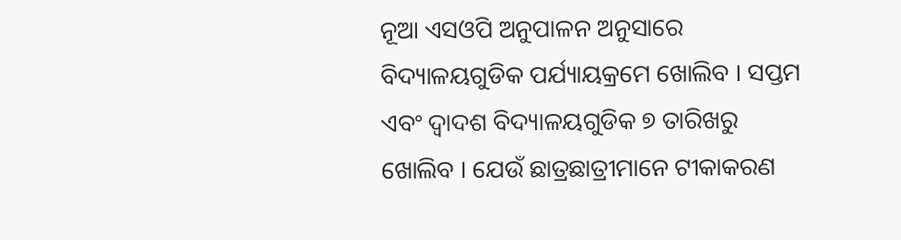ନୂଆ ଏସଓପି ଅନୁପାଳନ ଅନୁସାରେ ବିଦ୍ୟାଳୟଗୁଡିକ ପର୍ଯ୍ୟାୟକ୍ରମେ ଖୋଲିବ । ସପ୍ତମ ଏବଂ ଦ୍ୱାଦଶ ବିଦ୍ୟାଳୟଗୁଡିକ ୭ ତାରିଖରୁ ଖୋଲିବ । ଯେଉଁ ଛାତ୍ରଛାତ୍ରୀମାନେ ଟୀକାକରଣ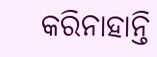କରିନାହାନ୍ତି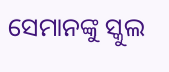ସେମାନଙ୍କୁ ସ୍କୁଲ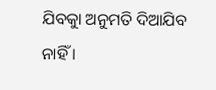ଯିବକାୁ ଅନୁମତି ଦିଆଯିବ ନାହିଁ ।